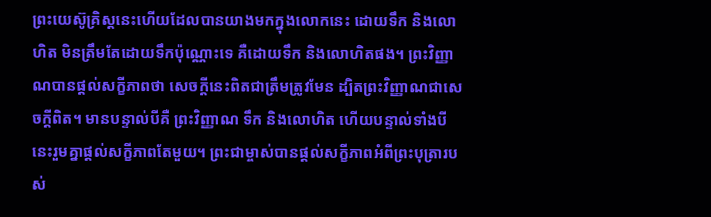ព្រះយេស៊ូគ្រិស្តនេះហើយដែលបានយាងមកក្នុងលោកនេះ ដោយទឹក និងលោហិត មិនត្រឹមតែដោយទឹកប៉ុណ្ណោះទេ គឺដោយទឹក និងលោហិតផង។ ព្រះវិញ្ញាណបានផ្ដល់សក្ខីភាពថា សេចក្ដីនេះពិតជាត្រឹមត្រូវមែន ដ្បិតព្រះវិញ្ញាណជាសេចក្ដីពិត។ មានបន្ទាល់បីគឺ ព្រះវិញ្ញាណ ទឹក និងលោហិត ហើយបន្ទាល់ទាំងបីនេះរួមគ្នាផ្ដល់សក្ខីភាពតែមួយ។ ព្រះជាម្ចាស់បានផ្ដល់សក្ខីភាពអំពីព្រះបុត្រារបស់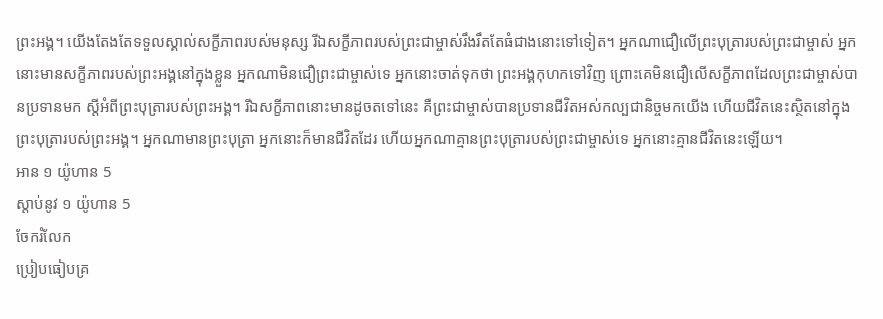ព្រះអង្គ។ យើងតែងតែទទួលស្គាល់សក្ខីភាពរបស់មនុស្ស រីឯសក្ខីភាពរបស់ព្រះជាម្ចាស់រឹងរឹតតែធំជាងនោះទៅទៀត។ អ្នកណាជឿលើព្រះបុត្រារបស់ព្រះជាម្ចាស់ អ្នកនោះមានសក្ខីភាពរបស់ព្រះអង្គនៅក្នុងខ្លួន អ្នកណាមិនជឿព្រះជាម្ចាស់ទេ អ្នកនោះចាត់ទុកថា ព្រះអង្គកុហកទៅវិញ ព្រោះគេមិនជឿលើសក្ខីភាពដែលព្រះជាម្ចាស់បានប្រទានមក ស្ដីអំពីព្រះបុត្រារបស់ព្រះអង្គ។ រីឯសក្ខីភាពនោះមានដូចតទៅនេះ គឺព្រះជាម្ចាស់បានប្រទានជីវិតអស់កល្បជានិច្ចមកយើង ហើយជីវិតនេះស្ថិតនៅក្នុងព្រះបុត្រារបស់ព្រះអង្គ។ អ្នកណាមានព្រះបុត្រា អ្នកនោះក៏មានជីវិតដែរ ហើយអ្នកណាគ្មានព្រះបុត្រារបស់ព្រះជាម្ចាស់ទេ អ្នកនោះគ្មានជីវិតនេះឡើយ។
អាន ១ យ៉ូហាន 5
ស្ដាប់នូវ ១ យ៉ូហាន 5
ចែករំលែក
ប្រៀបធៀបគ្រ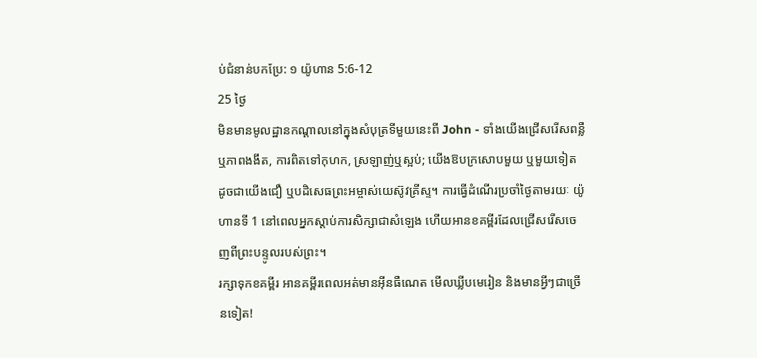ប់ជំនាន់បកប្រែ: ១ យ៉ូហាន 5:6-12
25 ថ្ងៃ
មិនមានមូលដ្ឋានកណ្តាលនៅក្នុងសំបុត្រទីមួយនេះពី John - ទាំងយើងជ្រើសរើសពន្លឺឬភាពងងឹត, ការពិតទៅកុហក, ស្រឡាញ់ឬស្អប់; យើងឱបក្រសោបមួយ ឬមួយទៀត ដូចជាយើងជឿ ឬបដិសេធព្រះអម្ចាស់យេស៊ូវគ្រីស្ទ។ ការធ្វើដំណើរប្រចាំថ្ងៃតាមរយៈ យ៉ូហានទី 1 នៅពេលអ្នកស្តាប់ការសិក្សាជាសំឡេង ហើយអានខគម្ពីរដែលជ្រើសរើសចេញពីព្រះបន្ទូលរបស់ព្រះ។
រក្សាទុកខគម្ពីរ អានគម្ពីរពេលអត់មានអ៊ីនធឺណេត មើលឃ្លីបមេរៀន និងមានអ្វីៗជាច្រើនទៀត!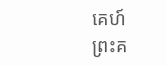គេហ៍
ព្រះគ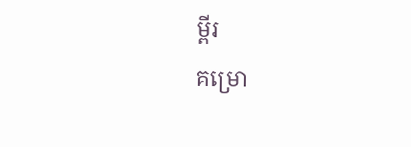ម្ពីរ
គម្រោ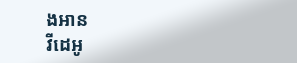ងអាន
វីដេអូ